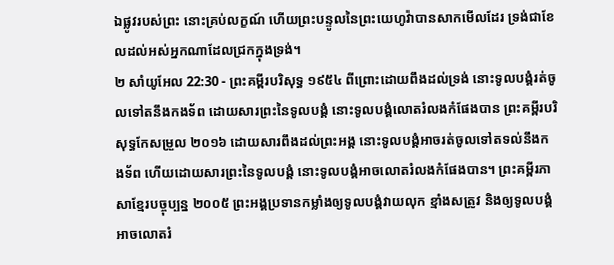ឯផ្លូវរបស់ព្រះ នោះគ្រប់លក្ខណ៍ ហើយព្រះបន្ទូលនៃព្រះយេហូវ៉ាបានសាកមើលដែរ ទ្រង់ជាខែលដល់អស់អ្នកណាដែលជ្រកក្នុងទ្រង់។
២ សាំយូអែល 22:30 - ព្រះគម្ពីរបរិសុទ្ធ ១៩៥៤ ពីព្រោះដោយពឹងដល់ទ្រង់ នោះទូលបង្គំរត់ចូលទៅតនឹងកងទ័ព ដោយសារព្រះនៃទូលបង្គំ នោះទូលបង្គំលោតរំលងកំផែងបាន ព្រះគម្ពីរបរិសុទ្ធកែសម្រួល ២០១៦ ដោយសារពឹងដល់ព្រះអង្គ នោះទូលបង្គំអាចរត់ចូលទៅតទល់នឹងកងទ័ព ហើយដោយសារព្រះនៃទូលបង្គំ នោះទូលបង្គំអាចលោតរំលងកំផែងបាន។ ព្រះគម្ពីរភាសាខ្មែរបច្ចុប្បន្ន ២០០៥ ព្រះអង្គប្រទានកម្លាំងឲ្យទូលបង្គំវាយលុក ខ្មាំងសត្រូវ និងឲ្យទូលបង្គំអាចលោតរំ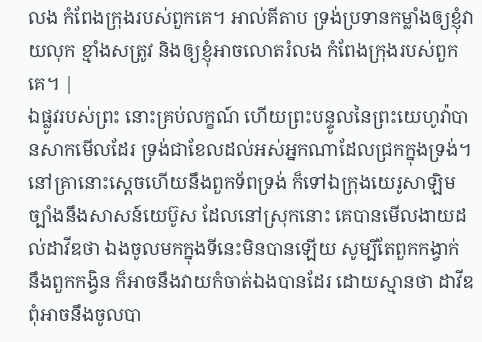លង កំពែងក្រុងរបស់ពួកគេ។ អាល់គីតាប ទ្រង់ប្រទានកម្លាំងឲ្យខ្ញុំវាយលុក ខ្មាំងសត្រូវ និងឲ្យខ្ញុំអាចលោតរំលង កំពែងក្រុងរបស់ពួកគេ។ |
ឯផ្លូវរបស់ព្រះ នោះគ្រប់លក្ខណ៍ ហើយព្រះបន្ទូលនៃព្រះយេហូវ៉ាបានសាកមើលដែរ ទ្រង់ជាខែលដល់អស់អ្នកណាដែលជ្រកក្នុងទ្រង់។
នៅគ្រានោះស្តេចហើយនឹងពួកទ័ពទ្រង់ ក៏ទៅឯក្រុងយេរូសាឡិម ច្បាំងនឹងសាសន៍យេប៊ូស ដែលនៅស្រុកនោះ គេបានមើលងាយដល់ដាវីឌថា ឯងចូលមកក្នុងទីនេះមិនបានឡើយ សូម្បីតែពួកកង្វាក់ នឹងពួកកង្វិន ក៏អាចនឹងវាយកំចាត់ឯងបានដែរ ដោយស្មានថា ដាវីឌពុំអាចនឹងចូលបា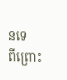នទេ
ពីព្រោះ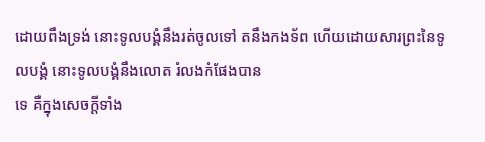ដោយពឹងទ្រង់ នោះទូលបង្គំនឹងរត់ចូលទៅ តនឹងកងទ័ព ហើយដោយសារព្រះនៃទូលបង្គំ នោះទូលបង្គំនឹងលោត រំលងកំផែងបាន
ទេ គឺក្នុងសេចក្ដីទាំង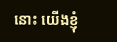នោះ យើងខ្ញុំ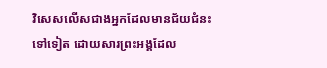វិសេសលើសជាងអ្នកដែលមានជ័យជំនះទៅទៀត ដោយសារព្រះអង្គដែល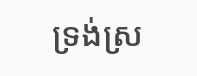ទ្រង់ស្រ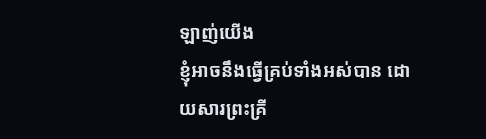ឡាញ់យើង
ខ្ញុំអាចនឹងធ្វើគ្រប់ទាំងអស់បាន ដោយសារព្រះគ្រី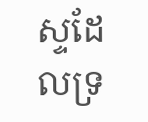ស្ទដែលទ្រ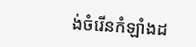ង់ចំរើនកំឡាំងដ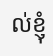ល់ខ្ញុំ